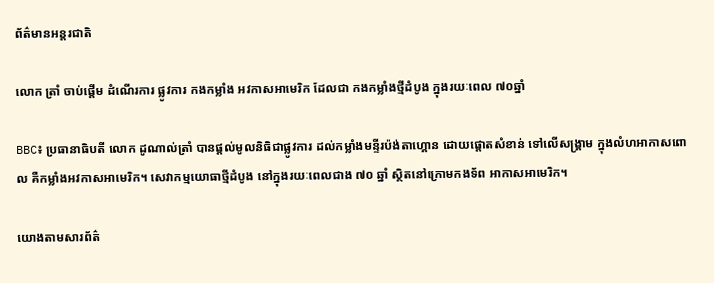ព័ត៌មានអន្តរជាតិ

លោក ត្រាំ ចាប់ផ្តើម ដំណើរការ ផ្លូវការ កងកម្លាំង អវកាសអាមេរិក ដែលជា កងកម្លាំងថ្មីដំបូង ក្នុងរយៈពេល ៧០ឆ្នាំ

BBC៖ ប្រធានាធិបតី លោក ដូណាល់ត្រាំ បានផ្តល់មូលនិធិជាផ្លូវការ ដល់កម្លាំងមន្ទីរប៉ង់តាហ្គោន ដោយផ្តោតសំខាន់ ទៅលើសង្គ្រាម ក្នុងលំហអាកាសពោល គឺកម្លាំងអវកាសអាមេរិក។ សេវាកម្មយោធាថ្មីដំបូង នៅក្នុងរយៈពេលជាង ៧០ ឆ្នាំ ស្ថិតនៅក្រោមកងទ័ព អាកាសអាមេរិក។

យោងតាមសារព័ត៌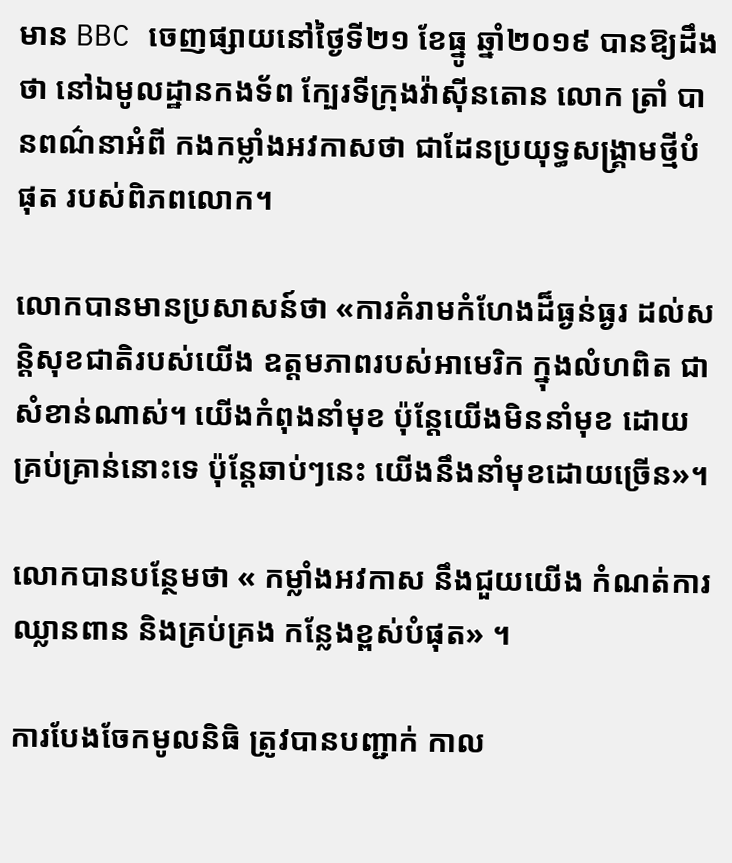មាន BBC ចេញផ្សាយនៅថ្ងៃទី២១ ខែធ្នូ ឆ្នាំ២០១៩ បានឱ្យដឹងថា នៅឯមូលដ្ឋានកងទ័ព ក្បែរទីក្រុងវ៉ាស៊ីនតោន លោក ត្រាំ បានពណ៌នាអំពី កងកម្លាំងអវកាសថា ជាដែនប្រយុទ្ធសង្គ្រាមថ្មីបំផុត របស់ពិភពលោក។

លោកបានមានប្រសាសន៍ថា «ការគំរាមកំហែងដ៏ធ្ងន់ធ្ងរ ដល់សន្តិសុខជាតិរបស់យើង ឧត្តមភាពរបស់អាមេរិក ក្នុងលំហពិត ជាសំខាន់ណាស់។ យើងកំពុងនាំមុខ ប៉ុន្តែយើងមិននាំមុខ ដោយគ្រប់គ្រាន់នោះទេ ប៉ុន្តែឆាប់ៗនេះ យើងនឹងនាំមុខដោយច្រើន»។

លោកបានបន្ថែមថា « កម្លាំងអវកាស នឹងជួយយើង កំណត់ការឈ្លានពាន និងគ្រប់គ្រង កន្លែងខ្ពស់បំផុត» ។

ការបែងចែកមូលនិធិ ត្រូវបានបញ្ជាក់ កាល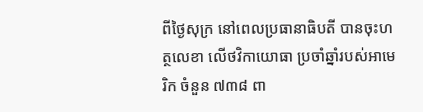ពីថ្ងៃសុក្រ នៅពេលប្រធានាធិបតី បានចុះហត្ថលេខា លើថវិកាយោធា ប្រចាំឆ្នាំរបស់អាមេរិក ចំនួន ៧៣៨ ពា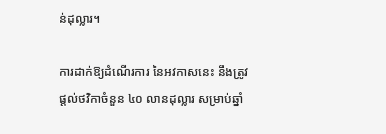ន់ដុល្លារ។

ការដាក់ឱ្យដំណើរការ នៃអវកាសនេះ នឹងត្រូវផ្តល់ថវិកាចំនួន ៤០ លានដុល្លារ សម្រាប់ឆ្នាំ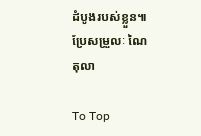ដំបូងរបស់ខ្លួន៕
ប្រែសម្រួលៈ ណៃ តុលា

To Top